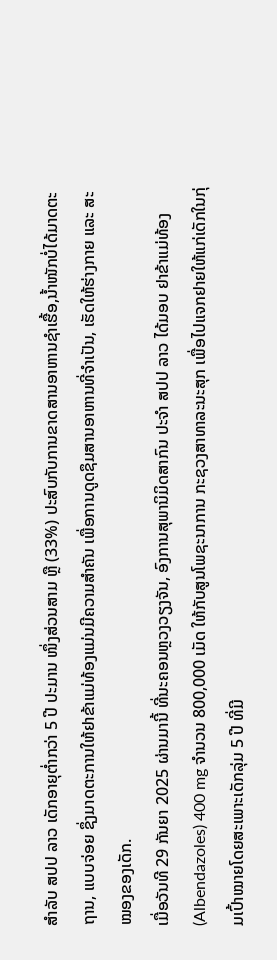ສຳລັບ ສປປ ລາວ ເດັກອາຍຸຕໍ່າກວ່າ 5 ປີ ປະມານ ໜຶ່ງສ່ວນສາມ ຫຼື (33%) ປະສົບກັບການຂາດສານອາຫານຊໍາເຮື້ອ,ນ້ຳໜັກບໍ່ໄດ້ມາດຕະຖານ, ແບບຈ່ອຍ ຊຶ່ງມາດຕະການໃຫ້ຢາຂ້າແມ່ທ້ອງແມ່ນມີຄວາມສຳຄັນ ເພື່ອການດູດຊຶມສານອາຫານທີ່ຈຳເປັນ, ເຮັດໃຫ້ຮ່າງກາຍ ແລະ ສະໝອງຂອງເດັກ.
ເມື່ອວັນທີ 29 ກັນຍາ 2025 ຜ່ານມານີ້ ທີ່ນະຄອນຫຼວງວຽງຈັນ, ອົງການສຸພານິມິດສາກົນ ປະຈໍາ ສປປ ລາວ ໄດ້ມອບ ຢາຂ້າແມ່ທ້ອງ (Albendazoles) 400 mg ຈໍານວນ 800,000 ເມັດ ໃຫ້ກັບສູນໂພຊະນາການ ກະຊວງສາທາລະນະສຸກ ເພື່ອໄປແຈກຢາຍໃຫ້ແກ່ເດັກໃນກຸ່ມເປົ້າໝາຍໂດຍສະເພາະເດັກລຸ່ມ 5 ປີ ທີ່ມີ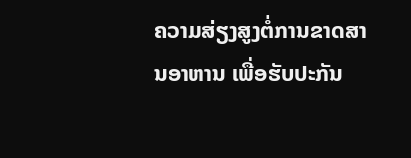ຄວາມສ່ຽງສູງຕໍ່ການຂາດສານອາຫານ ເພື່ອຮັບປະກັນ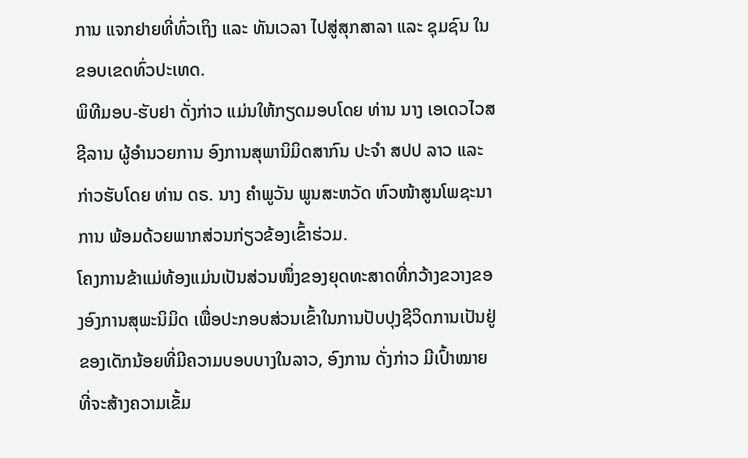ການ ແຈກຢາຍທີ່ທົ່ວເຖິງ ແລະ ທັນເວລາ ໄປສູ່ສຸກສາລາ ແລະ ຊຸມຊົນ ໃນຂອບເຂດທົ່ວປະເທດ.
ພິທີມອບ-ຮັບຢາ ດັ່ງກ່າວ ແມ່ນໃຫ້ກຽດມອບໂດຍ ທ່ານ ນາງ ເອເດວໄວສ ຊີລານ ຜູ້ອໍານວຍການ ອົງການສຸພານິມິດສາກົນ ປະຈໍາ ສປປ ລາວ ແລະ ກ່າວຮັບໂດຍ ທ່ານ ດຣ. ນາງ ຄຳພູວັນ ພູນສະຫວັດ ຫົວໜ້າສູນໂພຊະນາການ ພ້ອມດ້ວຍພາກສ່ວນກ່ຽວຂ້ອງເຂົ້າຮ່ວມ.
ໂຄງການຂ້າແມ່ທ້ອງແມ່ນເປັນສ່ວນໜຶ່ງຂອງຍຸດທະສາດທີ່ກວ້າງຂວາງຂອງອົງການສຸພະນິມິດ ເພື່ອປະກອບສ່ວນເຂົ້າໃນການປັບປຸງຊີວິດການເປັນຢູ່ຂອງເດັກນ້ອຍທີ່ມີຄວາມບອບບາງໃນລາວ, ອົງການ ດັ່ງກ່າວ ມີເປົ້າໝາຍທີ່ຈະສ້າງຄວາມເຂັ້ມ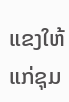ແຂງໃຫ້ແກ່ຊຸມ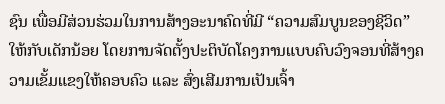ຊົນ ເພື່ອມີສ່ວນຮ່ວມໃນການສ້າງອະນາຄົດທີ່ມີ “ຄວາມສົມບູນຂອງຊີວິດ” ໃຫ້ກັບເດັກນ້ອຍ ໂດຍການຈັດຕັ້ງປະຕິບັດໂຄງການແບບຄົບວົງຈອນທີ່ສ້າງຄວາມເຂັ້ມແຂງໃຫ້ຄອບຄົວ ແລະ ສົ່ງເສີມການເປັນເຈົ້າ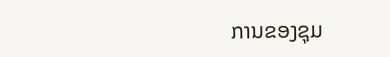ການຂອງຊຸມ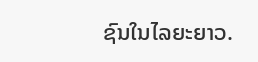ຊົນໃນໄລຍະຍາວ.